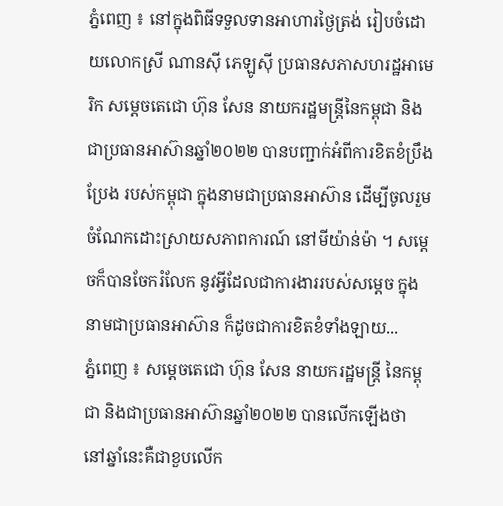ភ្នំពេញ ៖ នៅក្នុងពិធីទទួលទានអាហារថ្ងៃត្រង់ រៀបចំដោយលោកស្រី ណានស៊ី ភេឡូស៊ី ប្រធានសភាសហរដ្ឋអាមេរិក សម្ដេចតេជោ ហ៊ុន សែន នាយករដ្ឋមន្រ្តីនៃកម្ពុជា និងជាប្រធានអាស៊ានឆ្នាំ២០២២ បានបញ្ជាក់អំពីការខិតខំប្រឹងប្រែង របស់កម្ពុជា ក្នុងនាមជាប្រធានអាស៊ាន ដើម្បីចូលរួមចំណែកដោះស្រាយសភាពការណ៍ នៅមីយ៉ាន់ម៉ា ។ សម្ដេចក៏បានចែករំលែក នូវអ្វីដែលជាការងាររបស់សម្ដេច ក្នុងនាមជាប្រធានអាស៊ាន ក៏ដូចជាការខិតខំទាំងឡាយ...
ភ្នំពេញ ៖ សម្ដេចតេជោ ហ៊ុន សែន នាយករដ្ឋមន្រ្តី នៃកម្ពុជា និងជាប្រធានអាស៊ានឆ្នាំ២០២២ បានលើកឡើងថា នៅឆ្នាំនេះគឺជាខួបលើក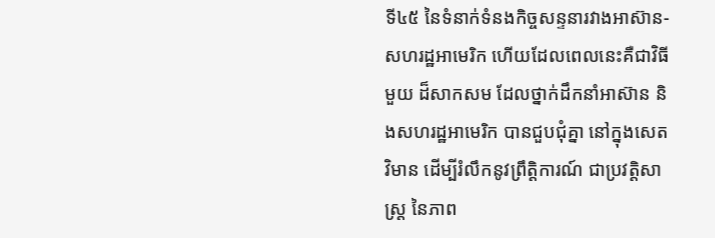ទី៤៥ នៃទំនាក់ទំនងកិច្ចសន្ទនារវាងអាស៊ាន-សហរដ្ឋអាមេរិក ហើយដែលពេលនេះគឺជាវិធីមួយ ដ៏សាកសម ដែលថ្នាក់ដឹកនាំអាស៊ាន និងសហរដ្ឋអាមេរិក បានជួបជុំគ្នា នៅក្នុងសេតវិមាន ដើម្បីរំលឹកនូវព្រឹត្តិការណ៍ ជាប្រវត្តិសាស្ត្រ នៃភាព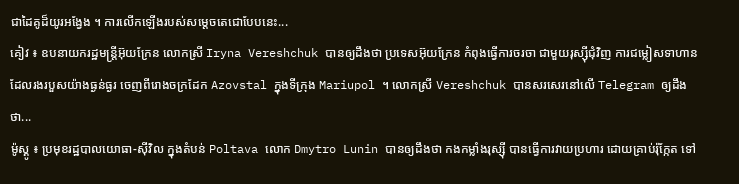ជាដៃគូដ៏យូរអង្វែង ។ ការលើកឡើងរបស់សម្ដេចតេជោបែបនេះ...
គៀវ ៖ ឧបនាយករដ្ឋមន្ត្រីអ៊ុយក្រែន លោកស្រី Iryna Vereshchuk បានឲ្យដឹងថា ប្រទេសអ៊ុយក្រែន កំពុងធ្វើការចរចា ជាមួយរុស្ស៊ីជុំវិញ ការជម្លៀសទាហាន ដែលរងរបួសយ៉ាងធ្ងន់ធ្ងរ ចេញពីរោងចក្រដែក Azovstal ក្នុងទីក្រុង Mariupol ។ លោកស្រី Vereshchuk បានសរសេរនៅលើ Telegram ឲ្យដឹងថា...
ម៉ូស្គូ ៖ ប្រមុខរដ្ឋបាលយោធា-ស៊ីវិល ក្នុងតំបន់ Poltava លោក Dmytro Lunin បានឲ្យដឹងថា កងកម្លាំងរុស្ស៊ី បានធ្វើការវាយប្រហារ ដោយគ្រាប់រ៉ុក្កែត ទៅ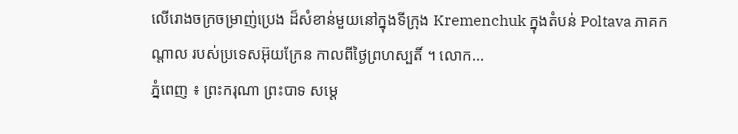លើរោងចក្រចម្រាញ់ប្រេង ដ៏សំខាន់មួយនៅក្នុងទីក្រុង Kremenchuk ក្នុងតំបន់ Poltava ភាគកណ្តាល របស់ប្រទេសអ៊ុយក្រែន កាលពីថ្ងៃព្រហស្បតិ៍ ។ លោក...
ភ្នំពេញ ៖ ព្រះករុណា ព្រះបាទ សម្តេ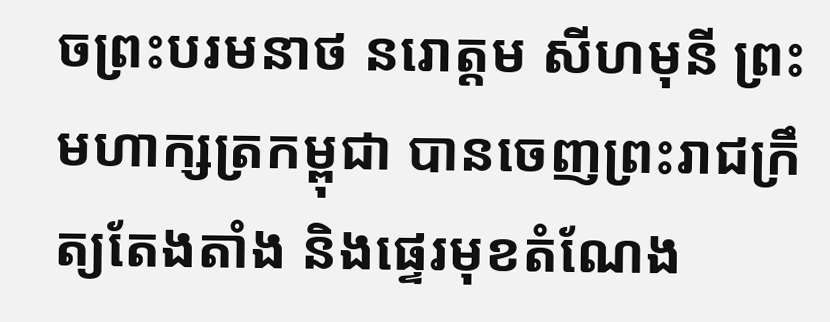ចព្រះបរមនាថ នរោត្តម សីហមុនី ព្រះមហាក្សត្រកម្ពុជា បានចេញព្រះរាជក្រឹត្យតែងតាំង និងផ្ទេរមុខតំណែង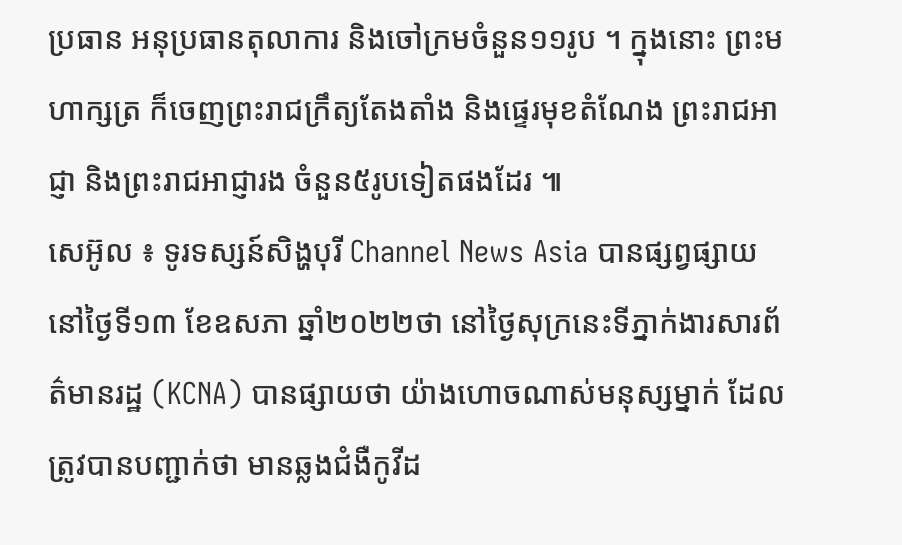ប្រធាន អនុប្រធានតុលាការ និងចៅក្រមចំនួន១១រូប ។ ក្នុងនោះ ព្រះមហាក្សត្រ ក៏ចេញព្រះរាជក្រឹត្យតែងតាំង និងផ្ទេរមុខតំណែង ព្រះរាជអាជ្ញា និងព្រះរាជអាជ្ញារង ចំនួន៥រូបទៀតផងដែរ ៕
សេអ៊ូល ៖ ទូរទស្សន៍សិង្ហបុរី Channel News Asia បានផ្សព្វផ្សាយនៅថ្ងៃទី១៣ ខែឧសភា ឆ្នាំ២០២២ថា នៅថ្ងៃសុក្រនេះទីភ្នាក់ងារសារព័ត៌មានរដ្ឋ (KCNA) បានផ្សាយថា យ៉ាងហោចណាស់មនុស្សម្នាក់ ដែលត្រូវបានបញ្ជាក់ថា មានឆ្លងជំងឺកូវីដ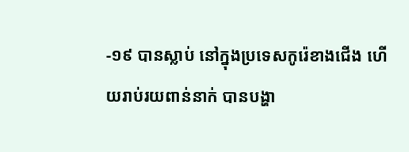-១៩ បានស្លាប់ នៅក្នុងប្រទេសកូរ៉េខាងជើង ហើយរាប់រយពាន់នាក់ បានបង្ហា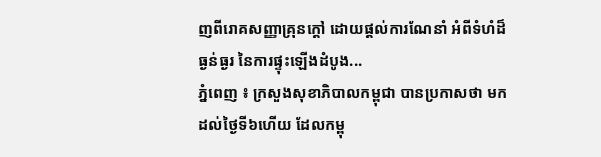ញពីរោគសញ្ញាគ្រុនក្តៅ ដោយផ្តល់ការណែនាំ អំពីទំហំដ៏ធ្ងន់ធ្ងរ នៃការផ្ទុះឡើងដំបូង...
ភ្នំពេញ ៖ ក្រសួងសុខាភិបាលកម្ពុជា បានប្រកាសថា មកដល់ថ្ងៃទី៦ហើយ ដែលកម្ពុ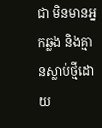ជា មិនមានអ្នកឆ្លង និងគ្មានស្លាប់ថ្មីដោយ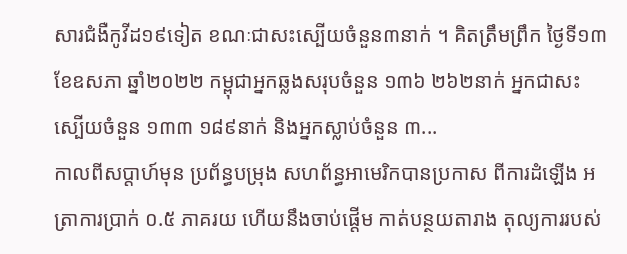សារជំងឺកូវីដ១៩ទៀត ខណៈជាសះស្បើយចំនួន៣នាក់ ។ គិតត្រឹមព្រឹក ថ្ងៃទី១៣ ខែឧសភា ឆ្នាំ២០២២ កម្ពុជាអ្នកឆ្លងសរុបចំនួន ១៣៦ ២៦២នាក់ អ្នកជាសះស្បើយចំនួន ១៣៣ ១៨៩នាក់ និងអ្នកស្លាប់ចំនួន ៣...
កាលពីសប្តាហ៍មុន ប្រព័ន្ធបម្រុង សហព័ន្ធអាមេរិកបានប្រកាស ពីការដំឡើង អត្រាការប្រាក់ ០.៥ ភាគរយ ហើយនឹងចាប់ផ្តើម កាត់បន្ថយតារាង តុល្យការរបស់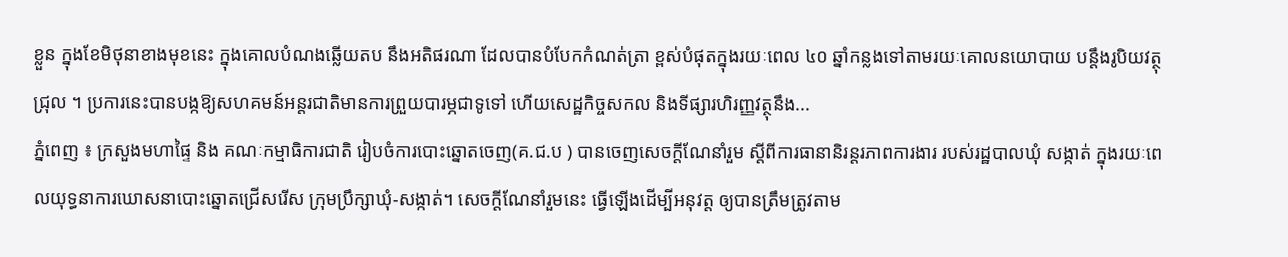ខ្លួន ក្នុងខែមិថុនាខាងមុខនេះ ក្នុងគោលបំណងឆ្លើយតប នឹងអតិផរណា ដែលបានបំបែកកំណត់ត្រា ខ្ពស់បំផុតក្នុងរយៈពេល ៤០ ឆ្នាំកន្លងទៅតាមរយៈគោលនយោបាយ បន្តឹងរូបិយវត្ថុជ្រុល ។ ប្រការនេះបានបង្កឱ្យសហគមន៍អន្តរជាតិមានការព្រួយបារម្ភជាទូទៅ ហើយសេដ្ឋកិច្ចសកល និងទីផ្សារហិរញ្ញវត្ថុនឹង...
ភ្នំពេញ ៖ ក្រសួងមហាផ្ទៃ និង គណៈកម្មាធិការជាតិ រៀបចំការបោះឆ្នោតចេញ(គ.ជ.ប ) បានចេញសេចក្តីណែនាំរួម ស្តីពីការធានានិរន្តរភាពការងារ របស់រដ្ឋបាលឃុំ សង្កាត់ ក្នុងរយៈពេលយុទ្ធនាការឃោសនាបោះឆ្នោតជ្រើសរើស ក្រុមប្រឹក្សាឃុំ-សង្កាត់។ សេចក្តីណែនាំរួមនេះ ធ្វើឡើងដើម្បីអនុវត្ត ឲ្យបានត្រឹមត្រូវតាម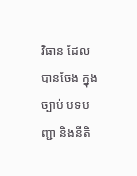វិធាន ដែលបានចែង ក្នុងច្បាប់ បទបញ្ជា និងនីតិ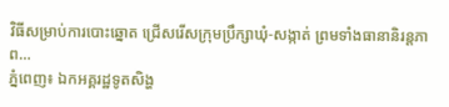វិធីសម្រាប់ការបោះឆ្នោត ជ្រើសរើសក្រុមប្រឹក្សាឃុំ-សង្កាត់ ព្រមទាំងធានានិរន្តភាព...
ភ្នំពេញ៖ ឯកអគ្គរដ្ឋទូតសិង្ហ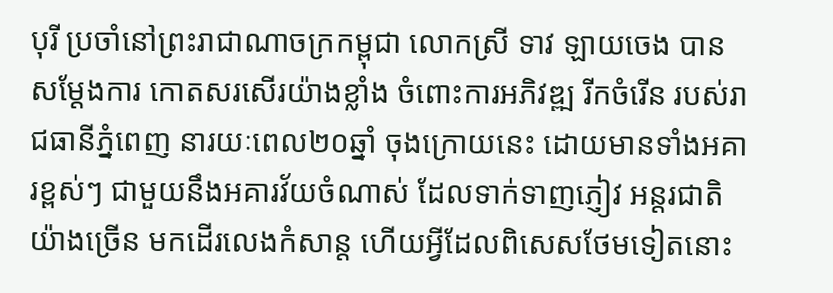បុរី ប្រចាំនៅព្រះរាជាណាចក្រកម្ពុជា លោកស្រី ទាវ ឡាយចេង បានសម្តែងការ កោតសរសើរយ៉ាងខ្លាំង ចំពោះការអភិវឌ្ឍ រីកចំរើន របស់រាជធានីភ្នំពេញ នារយៈពេល២០ឆ្នាំ ចុងក្រោយនេះ ដោយមានទាំងអគារខ្ពស់ៗ ជាមួយនឹងអគារវ័យចំណាស់ ដែលទាក់ទាញភ្ញៀវ អន្តរជាតិយ៉ាងច្រើន មកដើរលេងកំសាន្ត ហើយអ្វីដែលពិសេសថែមទៀតនោះ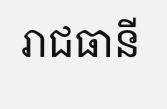រាជធានី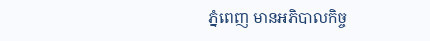ភ្នំពេញ មានអភិបាលកិច្ច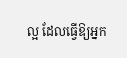ល្អ ដែលធ្វើឱ្យអ្នក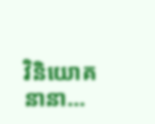វិនិយោគនានា...